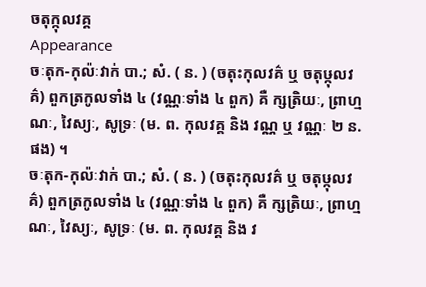ចតុក្កុលវគ្គ
Appearance
ចៈតុក-កុល៉ៈវាក់ បា.; សំ. ( ន. ) (ចតុះកុលវគ៌ ឬ ចតុឞ្កុលវគ៌) ពួកត្រកូលទាំង ៤ (វណ្ណៈទាំង ៤ ពួក) គឺ ក្សត្រិយៈ, ព្រាហ្មណៈ, វៃស្យៈ, សូទ្រៈ (ម. ព. កុលវគ្គ និង វណ្ណ ឬ វណ្ណៈ ២ ន. ផង) ។
ចៈតុក-កុល៉ៈវាក់ បា.; សំ. ( ន. ) (ចតុះកុលវគ៌ ឬ ចតុឞ្កុលវគ៌) ពួកត្រកូលទាំង ៤ (វណ្ណៈទាំង ៤ ពួក) គឺ ក្សត្រិយៈ, ព្រាហ្មណៈ, វៃស្យៈ, សូទ្រៈ (ម. ព. កុលវគ្គ និង វ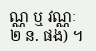ណ្ណ ឬ វណ្ណៈ ២ ន. ផង) ។